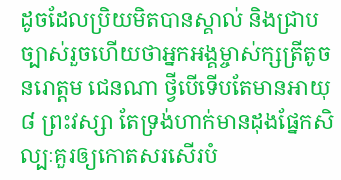ដូចដែលប្រិយមិតបានស្គាល់ និងជ្រាបច្បាស់រួចហើយថាអ្នកអង្គម្ចាស់ក្សត្រីតូច នរោត្តម ជេនណា ថ្វីបើទើបតែមានអាយុ ៨ ព្រះវស្សា តែទ្រង់ហាក់មានដុងផ្នែកសិល្បៈគួរឲ្យកោតសរសើរបំ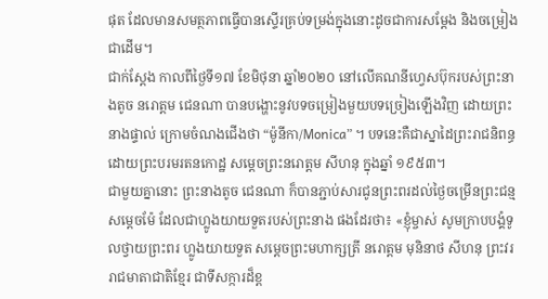ផុត ដែលមានសមត្ថភាពធ្វើបានស្ទើរគ្រប់ទម្រង់ក្នុងនោះដូចជាការសម្តែង និងចម្រៀង ជាដើម។
ជាក់ស្តែង កាលពីថ្ងៃទី១៧ ខែមិថុនា ឆ្នាំ២០២០ នៅលើគណនីហ្វេសប៊ុករបស់ព្រះនាងតូច នរោត្តម ជេនណា បានបង្ហោះនូវបទចម្រៀងមួយបទច្រៀងឡើងវិញ ដោយព្រះនាងផ្ទាល់ ក្រោមចំណងជើងថា “ម៉ូនីកា/Monica” ។ បទនេះគឺជាស្នាដៃព្រះរាជនិពន្ធ ដោយព្រះបរមរតនកោដ្ឋ សម្ដេចព្រះនរោត្តម សីហនុ ក្នុងឆ្នាំ ១៩៥៣។
ជាមួយគ្នានោះ ព្រះនាងតូច ជេនណា ក៏បានភ្ជាប់សារជូនព្រះពរដល់ថ្ងៃចម្រើនព្រះជន្មសម្តេចម៉ែ ដែលជាហ្លូងយាយទួតរបស់ព្រះនាង ផងដែរថា៖ «ខ្ញុំម្ចាស់ សូមក្រាបបង្គំទូលថ្វាយព្រះពរ ហ្លូងយាយទួត សម្ដេចព្រះមហាក្សត្រី នរោត្តម មុនិនាថ សីហនុ ព្រះវររាជមាតាជាតិខ្មែរ ជាទីសក្ការដ៏ខ្ព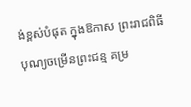ង់ខ្ពស់បំផុត ក្នុងឱកាស ព្រះរាជពិធីបុណ្យចម្រើនព្រះជន្ម គម្រ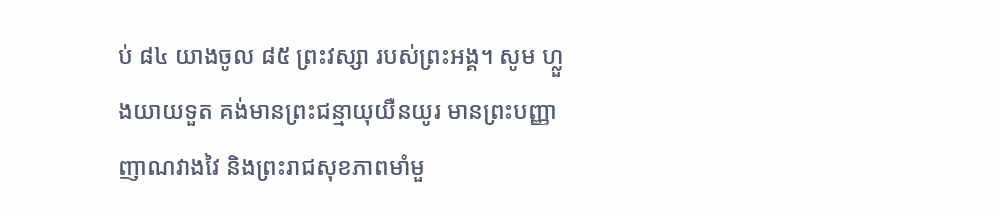ប់ ៨៤ យាងចូល ៨៥ ព្រះវស្សា របស់ព្រះអង្គ។ សូម ហ្លួងយាយទួត គង់មានព្រះជន្មាយុយឺនយូរ មានព្រះបញ្ញាញាណវាងវៃ និងព្រះរាជសុខភាពមាំមួ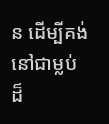ន ដើម្បីគង់នៅជាម្លប់ដ៏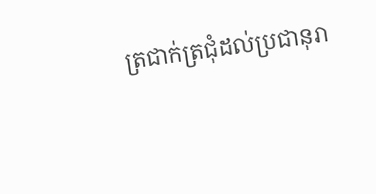ត្រជាក់ត្រជុំដល់ប្រជានុរា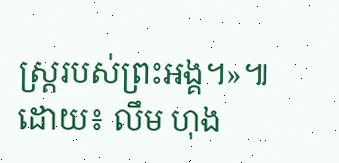ស្ត្ររបស់ព្រះអង្គ។»៕
ដោយ៖ លឹម ហុង